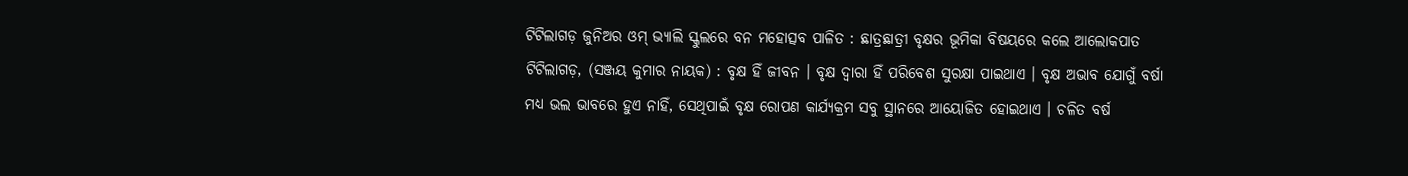ଟିଟିଲାଗଡ଼ ଜୁନିଅର ଓମ୍ ଭ୍ୟାଲି ସ୍କୁଲରେ ବନ ମହୋତ୍ସବ ପାଳିତ : ଛାତ୍ରଛାତ୍ରୀ ବୃକ୍ଷର ଭୂମିକା ବିଷୟରେ କଲେ ଆଲୋକପାତ
ଟିଟିଲାଗଡ଼, (ସଞ୍ଜୟ କୁମାର ନାୟକ) : ବୃକ୍ଷ ହିଁ ଜୀବନ । ବୃକ୍ଷ ଦ୍ୱାରା ହିଁ ପରିବେଶ ସୁରକ୍ଷା ପାଇଥାଏ । ବୃକ୍ଷ ଅଭାବ ଯୋଗୁଁ ବର୍ଷା ମଧ୍ୟ ଭଲ ଭାବରେ ହୁଏ ନାହିଁ, ସେଥିପାଇଁ ବୃକ୍ଷ ରୋପଣ କାର୍ଯ୍ୟକ୍ରମ ସବୁ ସ୍ଥାନରେ ଆୟୋଜିତ ହୋଇଥାଏ । ଚଳିତ ବର୍ଷ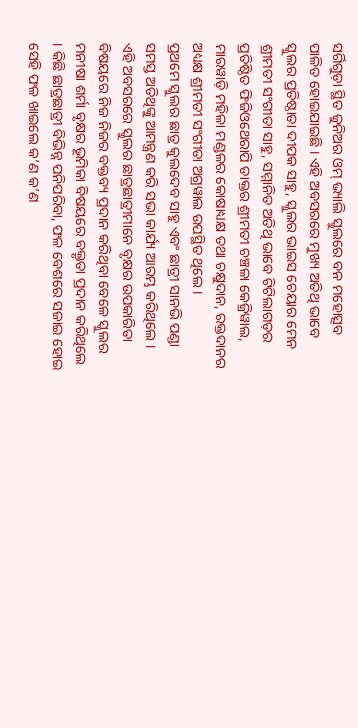ସର୍ଗିଗୁଡ଼ା ସ୍ଥିତ ଜୁନିଅର ଓମ୍ ଭ୍ୟାଲି ସ୍କୁଲରେ ବନ ମହୋତ୍ସବ ପାଳିତ ହୋଇଯାଇଛି । ଏହି ଅବସରରେ ମୁଖ୍ୟ ଅତିଥି ଭାବେ ସ୍କୁଲର ପ୍ରତିଷ୍ଠାତା ଦୀପକ ସାହୁ, ସ୍କୁଲର ଭାଇସ ଚେୟାର ମେନ ଶ୍ରୀମତୀ ସଂଗୀତା ସାହୁ, ସମ୍ମାନିତ ଅତିଥି ଭାବେ ଟିଟିଲାଗଡ଼ର ପ୍ରତିଷ୍ଠିତ ଫିଜିଓଥେରାପି ଡାକ୍ତର ଶ୍ରୀମତୀ ଚଞ୍ଚଳା କେଜ୍ରିୱାଲ, ମାରୱାଡ଼ି ମହିଳା ମଣ୍ଡଳର କୋଷାଧ୍ୟକ୍ଷ ତଥା ଚକ୍ଷୁଦାନ, ରକ୍ତଦାନର ଅଧ୍ୟକ୍ଷ ଶ୍ରୀମତୀ ସଂଗୀତା ଅଗ୍ରୱାଲ ଉପସ୍ଥିତ ଥିଲେ ।
ପ୍ରଥମେ ସ୍କୁଲର ଛାତ୍ର କୁଲଦେବ ସାହୁ ଏବଂ ଛାତ୍ରୀ ସାନଭି ପଣ୍ଡା ସମସ୍ତ ଅତିଥିଙ୍କୁ ଆମନ୍ତ୍ରଣ କରି ସଭା କାର୍ଯ୍ୟ ଆରମ୍ଭ କରିଥିଲେ । ଏହି ଅବସରରେ ସ୍କୁଲର ଛାତ୍ରଛାତ୍ରୀମାନେ ବୃକ୍ଷର ଉପକାରିତା ବିଷୟରେ ନିଜ ନିଜର ବକ୍ତବ୍ୟ ପ୍ରଦାନ କରିଥିବା ବେଳେ ସ୍କୁଲର ମନୀଷା ଶର୍ମା ବୃକ୍ଷର ଭୂମିକା ବିଷୟରେ ବକ୍ତୃତା ପ୍ରଦାନ କରିଥିଲେ । କିଛି ଛାତ୍ରଛାତ୍ରୀ ବିଭିନ୍ନ ପନିପରିବା, ଫଳ ବେଶରେ ସଜାଇ ହୋଇ ସେହି ଫଳ ଖାଇଲେ କ’ଣ କ’ଣ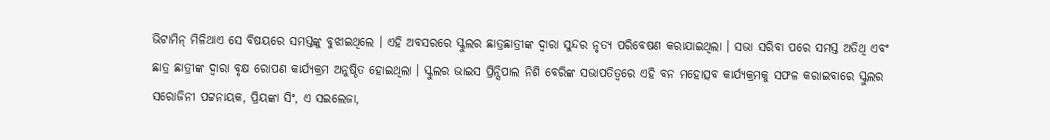ଭିଟାମିନ୍ ମିଳିଥାଏ ସେ ବିଷୟରେ ସମସ୍ତଙ୍କୁ ବୁଝାଇଥିଲେ । ଏହି ଅବସରରେ ସ୍କୁଲର ଛାତ୍ରଛାତ୍ରୀଙ୍କ ଦ୍ୱାରା ସୁନ୍ଦର ନୃତ୍ୟ ପରିବେଷଣ କରାଯାଇଥିଲା । ସଭା ସରିବା ପରେ ସମସ୍ତ ଅତିଥି ଏବଂ ଛାତ୍ର ଛାତ୍ରୀଙ୍କ ଦ୍ୱାରା ବୃକ୍ଷ ରୋପଣ କାର୍ଯ୍ୟକ୍ରମ ଅନୁଷ୍ଠିତ ହୋଇଥିଲା । ସ୍କୁଲର ଭାଇସ ପ୍ରିନ୍ସିପାଲ ନିଶି ବେରିଙ୍କ ସଭାପତିତ୍ୱରେ ଏହି ବନ ମହୋତ୍ସବ କାର୍ଯ୍ୟକ୍ରମକୁ ସଫଳ କରାଇବାରେ ସ୍କୁଲର ସରୋଜିନୀ ପଟ୍ଟନାୟକ, ପ୍ରିୟଙ୍କା ସିଂ, ଏ ସଇଲେଜା,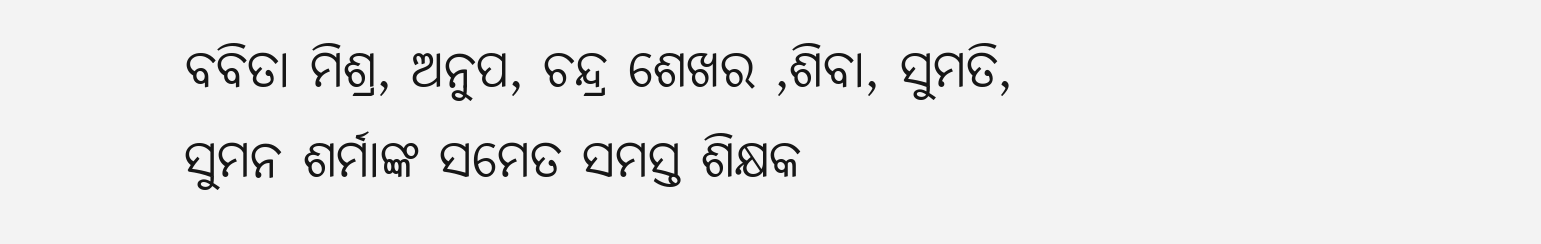ବବିତା ମିଶ୍ର, ଅନୁପ, ଚନ୍ଦ୍ର ଶେଖର ,ଶିବା, ସୁମତି, ସୁମନ ଶର୍ମାଙ୍କ ସମେତ ସମସ୍ତ ଶିକ୍ଷକ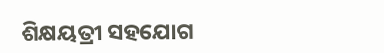ଶିକ୍ଷୟତ୍ରୀ ସହଯୋଗ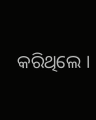କରିଥିଲେ ।